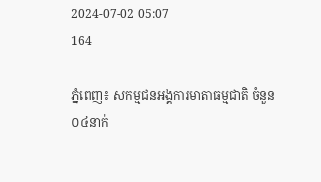2024-07-02 05:07
164

ភ្នំពេញ៖ សកម្មជនអង្គការមាតាធម្មជាតិ ចំនួន ០៤នាក់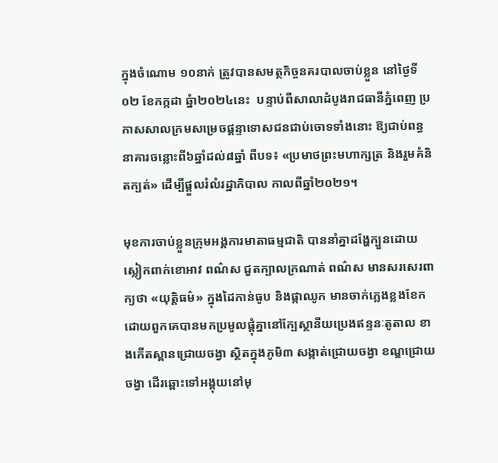ក្នុងចំណោម ១០នាក់ ត្រូវបានសមត្ថកិច្ចនគរបាលចាប់ខ្លួន នៅថ្ងៃទី០២ ខែកក្កដា ឆ្នំា២០២៤នេះ  បន្ទាប់ពីសាលាដំបូងរាជធានីភ្នំពេញ ប្រកាសសាលក្រមសម្រេចផ្តន្ទាទោសជនជាប់ចោទទាំងនោះ ឱ្យជាប់ពន្ធនាគារចន្លោះពី៦ឆ្នាំដល់៨ឆ្នាំ ពីបទ៖ «ប្រមាថព្រះមហាក្សត្រ និងរួមគំនិតក្បត់» ដើម្បីផ្តួលរំលំរដ្ឋាភិបាល កាលពីឆ្នាំ២០២១។

មុខការចាប់ខ្លួនក្រុមអង្គការមាតាធម្មជាតិ បាននាំគ្នាដង្ហែក្បួនដោយស្លៀកពាក់ខោអាវ ពណ៌ស ជួតក្បាលក្រណាត់ ពណ៌ស មានសរសេរពាក្យថា «យុត្តិធម៌» ក្នុងដៃកាន់ធូប និងផ្កាឈូក មានចាក់ភ្លេងខ្លងខែក ដោយពួកគេបានមកប្រមូលផ្តុំគ្នានៅក្បែស្ថានីយប្រេងឥន្ទនៈតូតាល ខាងកើតស្ពានជ្រោយចង្វា ស្ថិតក្នុងភូមិ៣ សង្កាត់ជ្រោយចង្វា ខណ្ឌជ្រោយចង្វា ដើរឆ្ពោះទៅអង្គុយនៅមុ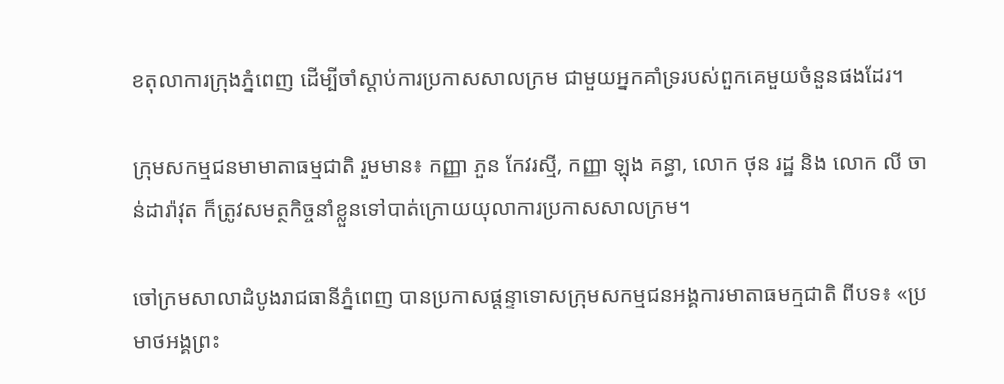ខតុលាការក្រុងភ្នំពេញ ដើម្បីចាំស្តាប់ការប្រកាសសាលក្រម ជាមួយអ្នកគាំទ្ររបស់ពួកគេមួយចំនួនផងដែរ។

ក្រុមសកម្មជនមាមាតាធម្មជាតិ រួមមាន៖ កញ្ញា ភួន កែវរស្មី, កញ្ញា ឡុង គន្ធា, លោក ថុន រដ្ឋ និង លោក លី ចាន់ដារ៉ាវុត ក៏ត្រូវសមត្ថកិច្ចនាំខ្លួនទៅបាត់ក្រោយយុលាការប្រកាសសាលក្រម។

ចៅក្រមសាលាដំបូងរាជធានីភ្នំពេញ បានប្រកាសផ្តន្ទាទោសក្រុមសកម្មជនអង្គការមាតាធមក្មជាតិ ពីបទ៖ «ប្រមាថអង្គព្រះ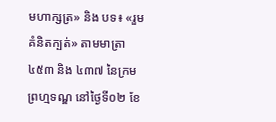មហាក្សត្រ» និង បទ៖ «រួមគំនិតក្បត់» តាមមាត្រា ៤៥៣ និង ៤៣៧ នៃក្រមព្រហ្មទណ្ឌ នៅថ្ងៃទី០២ ខែ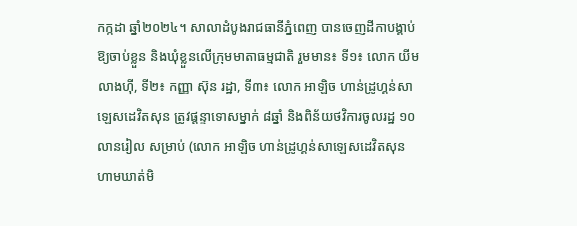កក្កដា ឆ្នាំ២០២៤។ សាលាដំបូងរាជធានីភ្នំពេញ បានចេញដីកាបង្គាប់ឱ្យចាប់ខ្លួន និងឃុំខ្លួនលើក្រុមមាតាធម្មជាតិ រួមមាន៖ ទី១៖ លោក យីម លាងហ៊ី, ទី២៖ កញ្ញា ស៊ុន រដ្ឋា, ទី៣៖ លោក អាឡិច ហាន់ដ្រូហ្គន់សាឡេសដេវិតសុន ត្រូវផ្តន្ទាទោសម្នាក់ ៨ឆ្នាំ និងពិន័យថវិការចូលរដ្ឋ ១០លានរៀល សម្រាប់ (លោក អាឡិច ហាន់ដ្រូហ្គន់សាឡេសដេវិតសុន ហាមឃាត់មិ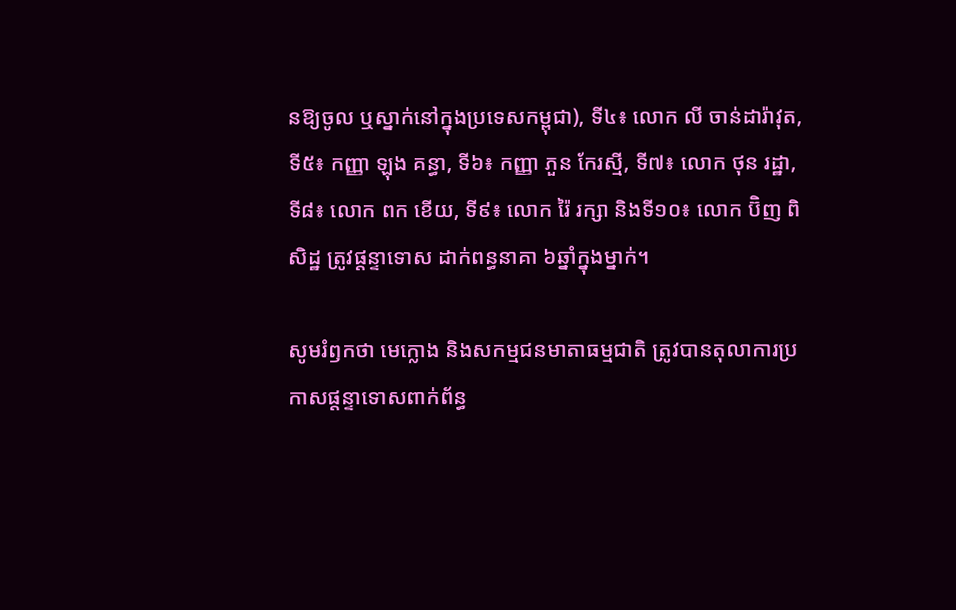នឱ្យចូល ឬស្នាក់នៅក្នុងប្រទេសកម្ពុជា), ទី៤៖ លោក លី ចាន់ដារ៉ាវុត, ទី៥៖ កញ្ញា ឡុង គន្ធា, ទី៦៖ កញ្ញា ភួន កែរស្មី, ទី៧៖ លោក ថុន រដ្ឋា, ទី៨៖ លោក ពក ខើយ, ទី៩៖ លោក រ៉ៃ រក្សា និងទី១០៖ លោក ប៊ិញ ពិសិដ្ឋ ត្រូវផ្តន្ទាទោស ដាក់ពន្ធនាគា ៦ឆ្នាំក្នុងម្នាក់។

សូមរំឭកថា មេក្លោង និងសកម្មជនមាតាធម្មជាតិ ត្រូវបានតុលាការប្រកាសផ្តន្ទាទោសពាក់ព័ន្ធ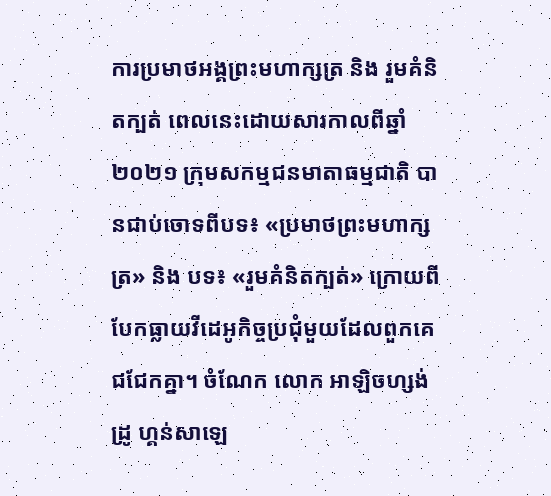ការប្រមាថអង្គព្រះមហាក្សត្រ និង រួមគំនិតក្បត់ ពេលនេះដោយសារកាលពីឆ្នាំ២០២១ ក្រុមសកម្មជនមាតាធម្មជាតិ បានជាប់ចោទពីបទ៖ «ប្រមាថព្រះមហាក្សត្រ» និង បទ៖ «រួមគំនិតក្បត់» ក្រោយពីបែកធ្លាយវីដេអូកិច្ចប្រជុំមួយដែលពួកគេជជែកគ្នា។ ចំណែក លោក អាឡិចហ្សង់ដ្រូ ហ្គន់សាឡេ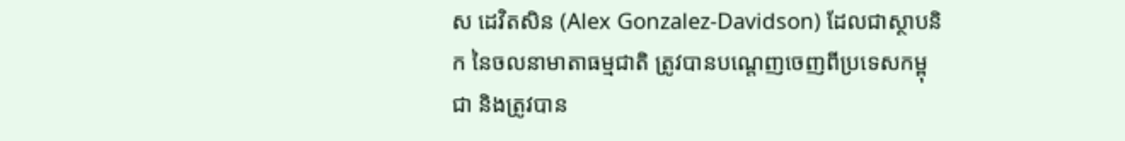ស ដេវិតសិន (Alex Gonzalez-Davidson) ដែលជាស្ថាបនិក នៃចលនាមាតាធម្មជាតិ ត្រូវបានបណ្តេញចេញពីប្រទេសកម្ពុជា និងត្រូវបាន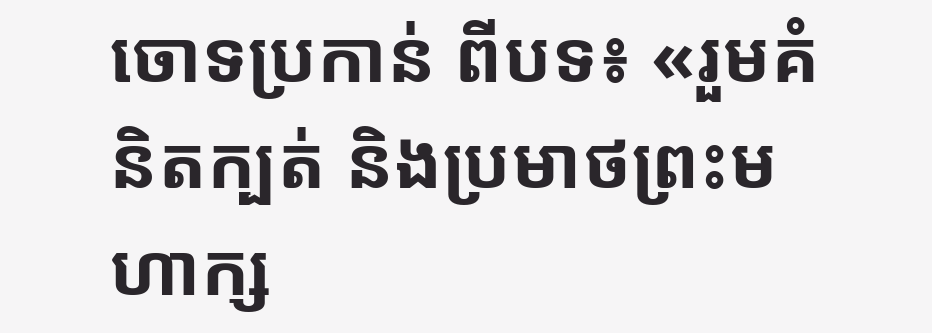ចោទប្រកាន់ ពីបទ៖ «រួមគំនិតក្បត់ និងប្រមាថព្រះមហាក្ស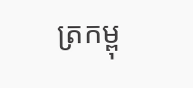ត្រកម្ពុ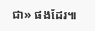ជា» ផងដែរ៕